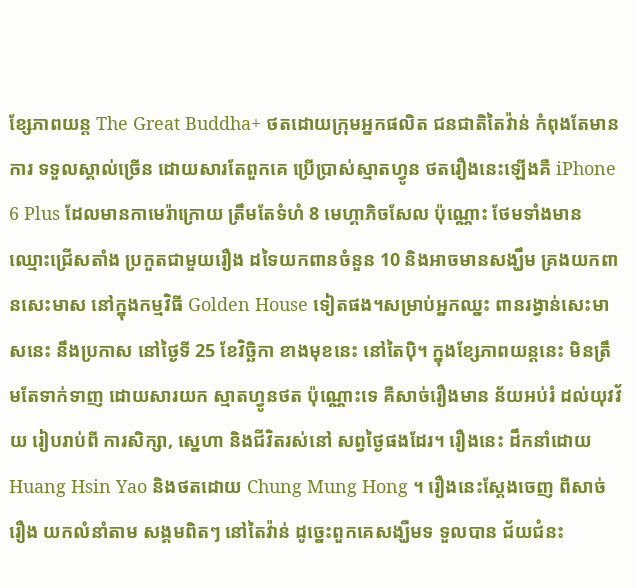ខ្សែភាពយន្ត The Great Buddha+ ថតដោយក្រុមអ្នកផលិត ជនជាតិតៃវ៉ាន់ កំពុងតែមានការ ទទួលស្គាល់ច្រើន ដោយសារតែពួកគេ ប្រើប្រាស់ស្មាតហ្វូន ថតរឿងនេះឡើងគឺ iPhone 6 Plus ដែលមានកាមេរ៉ាក្រោយ ត្រឹមតែទំហំ 8 មេហ្គាភិចសែល ប៉ុណ្ណោះ ថែមទាំងមាន ឈ្មោះជ្រើសតាំង ប្រកួតជាមួយរឿង ដទៃយកពានចំនួន 10 និងអាចមានសង្ឃឹម គ្រងយកពានសេះមាស នៅក្នុងកម្មវិធី Golden House ទៀតផង។សម្រាប់អ្នកឈ្នះ ពានរង្វាន់សេះមាសនេះ នឹងប្រកាស នៅថ្ងៃទី 25 ខែវិច្ឆិកា ខាងមុខនេះ នៅតៃប៉ិ។ ក្នុងខ្សែភាពយន្តនេះ មិនត្រឹមតែទាក់ទាញ ដោយសារយក ស្មាតហ្វូនថត ប៉ុណ្ណោះទេ គឺសាច់រឿងមាន ន័យអប់រំ ដល់យុវវ័យ រៀបរាប់ពី ការសិក្សា, ស្នេហា និងជីវិតរស់នៅ សព្វថ្ងៃផងដែរ។ រឿងនេះ ដឹកនាំដោយ Huang Hsin Yao និងថតដោយ Chung Mung Hong ។ រឿងនេះស្តែងចេញ ពីសាច់រឿង យកលំនាំតាម សង្គមពិតៗ នៅតៃវ៉ាន់ ដូច្នេះពួកគេសង្ឃឺមទ ទួលបាន ជ័យជំនះ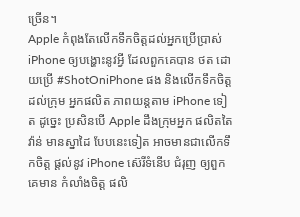ច្រើន។
Apple កំពុងតែលើកទឹកចិត្តដល់អ្នកប្រើប្រាស់ iPhone ឲ្យបង្ហោះនូវអ្វី ដែលពួកគេបាន ថត ដោយប្រើ #ShotOniPhone ផង និងលើកទឹកចិត្ត ដល់ក្រុម អ្នកផលិត ភាពយន្តតាម iPhone ទៀត ដូច្នេះ ប្រសិនបើ Apple ដឹងក្រុមអ្នក ផលិតតៃវ៉ាន់ មានស្នាដៃ បែបនេះទៀត អាចមានជាលើកទឹកចិត្ត ផ្តល់នូវ iPhone ស៊េរីទំនើប ជំរុញ ឲ្យពួកគេមាន កំលាំងចិត្ត ផលិ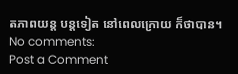តភាពយន្ត បន្តទៀត នៅពេលក្រោយ ក៏ថាបាន។
No comments:
Post a Comment